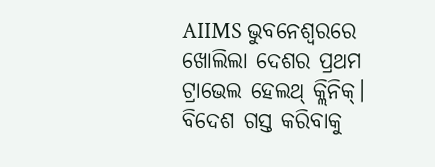AIIMS ଭୁବନେଶ୍ୱରରେ ଖୋଲିଲା ଦେଶର ପ୍ରଥମ ଟ୍ରାଭେଲ ହେଲଥ୍ କ୍ଲିନିକ୍। ବିଦେଶ ଗସ୍ତ କରିବାକୁ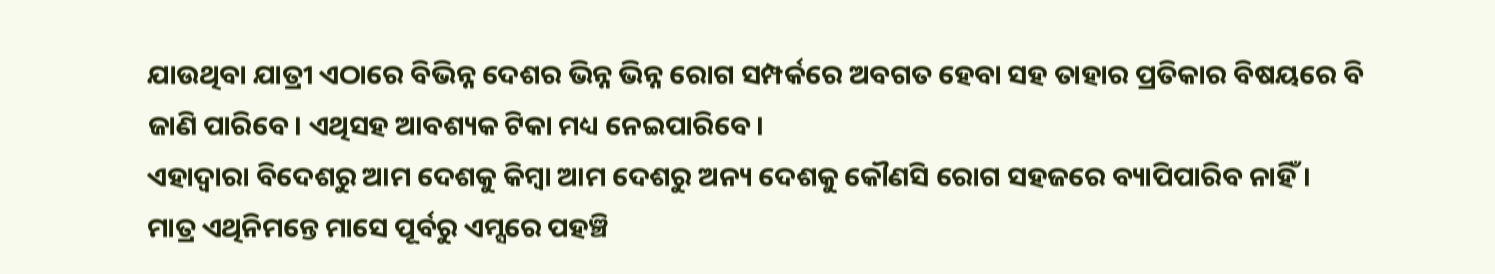ଯାଉଥିବା ଯାତ୍ରୀ ଏଠାରେ ବିଭିନ୍ନ ଦେଶର ଭିନ୍ନ ଭିନ୍ନ ରୋଗ ସମ୍ପର୍କରେ ଅବଗତ ହେବା ସହ ତାହାର ପ୍ରତିକାର ବିଷୟରେ ବି ଜାଣି ପାରିବେ। ଏଥିସହ ଆବଶ୍ୟକ ଟିକା ମଧ୍ୟ ନେଇପାରିବେ।
ଏହାଦ୍ୱାରା ବିଦେଶରୁ ଆମ ଦେଶକୁ କିମ୍ବା ଆମ ଦେଶରୁ ଅନ୍ୟ ଦେଶକୁ କୌଣସି ରୋଗ ସହଜରେ ବ୍ୟାପିପାରିବ ନାହିଁ। ମାତ୍ର ଏଥିନିମନ୍ତେ ମାସେ ପୂର୍ବରୁ ଏମ୍ସରେ ପହଞ୍ଚି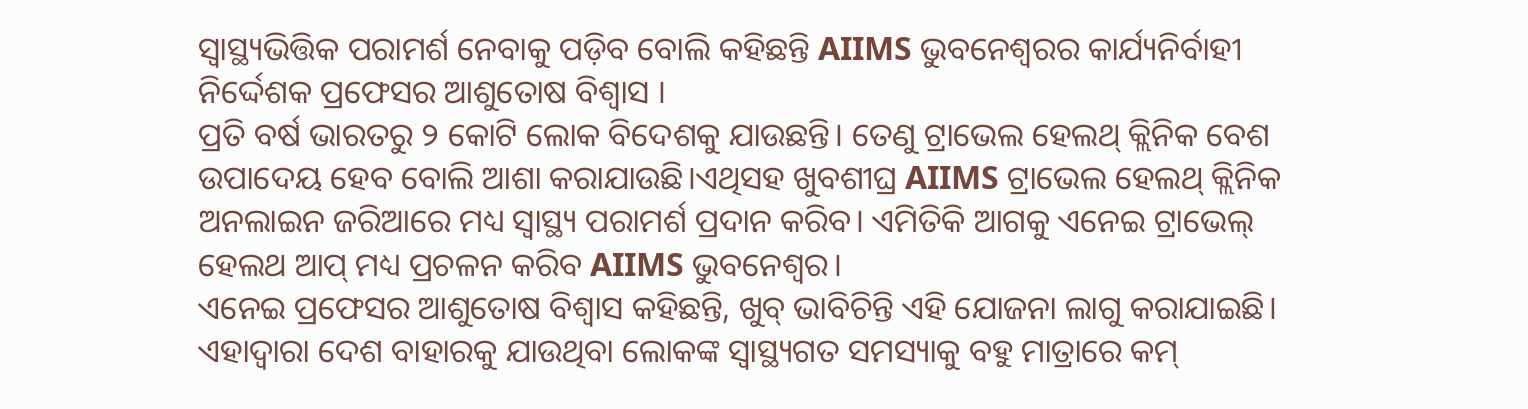ସ୍ୱାସ୍ଥ୍ୟଭିତ୍ତିକ ପରାମର୍ଶ ନେବାକୁ ପଡ଼ିବ ବୋଲି କହିଛନ୍ତି AIIMS ଭୁବନେଶ୍ୱରର କାର୍ଯ୍ୟନିର୍ବାହୀ ନିର୍ଦ୍ଦେଶକ ପ୍ରଫେସର ଆଶୁତୋଷ ବିଶ୍ୱାସ ।
ପ୍ରତି ବର୍ଷ ଭାରତରୁ ୨ କୋଟି ଲୋକ ବିଦେଶକୁ ଯାଉଛନ୍ତି। ତେଣୁ ଟ୍ରାଭେଲ ହେଲଥ୍ କ୍ଲିନିକ ବେଶ ଉପାଦେୟ ହେବ ବୋଲି ଆଶା କରାଯାଉଛି।ଏଥିସହ ଖୁବଶୀଘ୍ର AIIMS ଟ୍ରାଭେଲ ହେଲଥ୍ କ୍ଲିନିକ ଅନଲାଇନ ଜରିଆରେ ମଧ୍ୟ ସ୍ୱାସ୍ଥ୍ୟ ପରାମର୍ଶ ପ୍ରଦାନ କରିବ। ଏମିତିକି ଆଗକୁ ଏନେଇ ଟ୍ରାଭେଲ୍ ହେଲଥ ଆପ୍ ମଧ୍ୟ ପ୍ରଚଳନ କରିବ AIIMS ଭୁବନେଶ୍ୱର।
ଏନେଇ ପ୍ରଫେସର ଆଶୁତୋଷ ବିଶ୍ୱାସ କହିଛନ୍ତି, ଖୁବ୍ ଭାବିଚିନ୍ତି ଏହି ଯୋଜନା ଲାଗୁ କରାଯାଇଛି। ଏହାଦ୍ୱାରା ଦେଶ ବାହାରକୁ ଯାଉଥିବା ଲୋକଙ୍କ ସ୍ୱାସ୍ଥ୍ୟଗତ ସମସ୍ୟାକୁ ବହୁ ମାତ୍ରାରେ କମ୍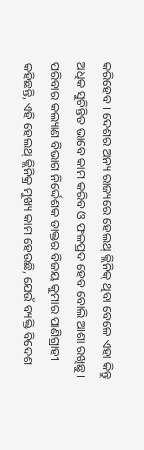କରିହେବ । ଦେଶର ଅନ୍ୟ ରାଜ୍ୟରେ ହେଲଥ୍ କ୍ଲିନିକ୍ ଥିବା ବେଳେ ଏହା କିନ୍ତୁ ଅଧିକ ସୁଚିନ୍ତିତ ଭାବେ କାମ କରିବ ଓ ଫଳପ୍ରଦ ହେବ ବୋଲି ଆଶା ରଖିଛୁ।
ପରିବାର କଲ୍ୟାଣ ବିଭାଗ ନିର୍ଦ୍ଦେଶକ ଡାକ୍ତର ବିଜୟ କୁମାର ପାଣିଗ୍ରାହୀ କହିଛନ୍ତି, ଏହି ହେଲଥ୍ କ୍ଲିନିକ୍ର ମୁଖ୍ୟ କାମ ହେଉଛି, ଯେଉଁ ବ୍ୟକ୍ତି ବିଦେଶ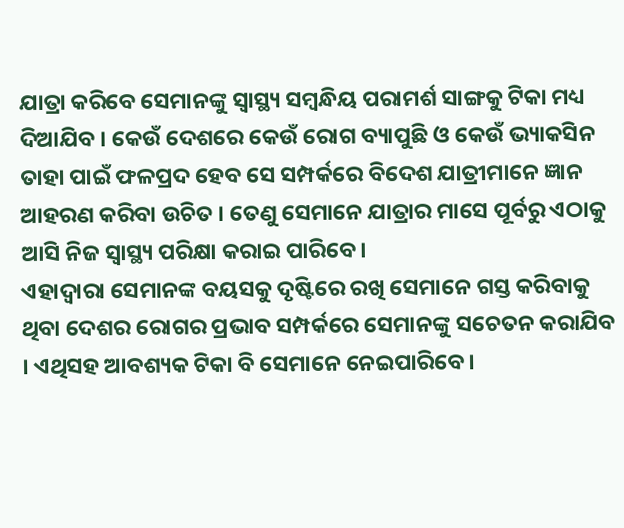ଯାତ୍ରା କରିବେ ସେମାନଙ୍କୁ ସ୍ୱାସ୍ଥ୍ୟ ସମ୍ବନ୍ଧିୟ ପରାମର୍ଶ ସାଙ୍ଗକୁ ଟିକା ମଧ୍ୟ ଦିଆଯିବ । କେଉଁ ଦେଶରେ କେଉଁ ରୋଗ ବ୍ୟାପୁଛି ଓ କେଉଁ ଭ୍ୟାକସିନ ତାହା ପାଇଁ ଫଳପ୍ରଦ ହେବ ସେ ସମ୍ପର୍କରେ ବିଦେଶ ଯାତ୍ରୀମାନେ ଜ୍ଞାନ ଆହରଣ କରିବା ଉଚିତ । ତେଣୁ ସେମାନେ ଯାତ୍ରାର ମାସେ ପୂର୍ବରୁ ଏଠାକୁ ଆସି ନିଜ ସ୍ୱାସ୍ଥ୍ୟ ପରିକ୍ଷା କରାଇ ପାରିବେ।
ଏହାଦ୍ୱାରା ସେମାନଙ୍କ ବୟସକୁ ଦୃଷ୍ଟିରେ ରଖି ସେମାନେ ଗସ୍ତ କରିବାକୁ ଥିବା ଦେଶର ରୋଗର ପ୍ରଭାବ ସମ୍ପର୍କରେ ସେମାନଙ୍କୁ ସଚେତନ କରାଯିବ । ଏଥିସହ ଆବଶ୍ୟକ ଟିକା ବି ସେମାନେ ନେଇପାରିବେ।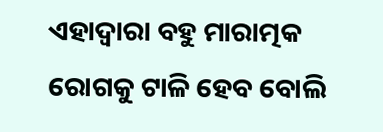ଏହାଦ୍ୱାରା ବହୁ ମାରାତ୍ମକ ରୋଗକୁ ଟାଳି ହେବ ବୋଲି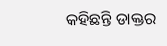କହିଛନ୍ତି ଡାକ୍ତର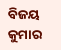ବିଜୟ କୁମାର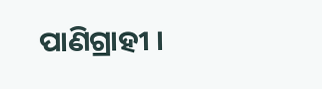ପାଣିଗ୍ରାହୀ ।